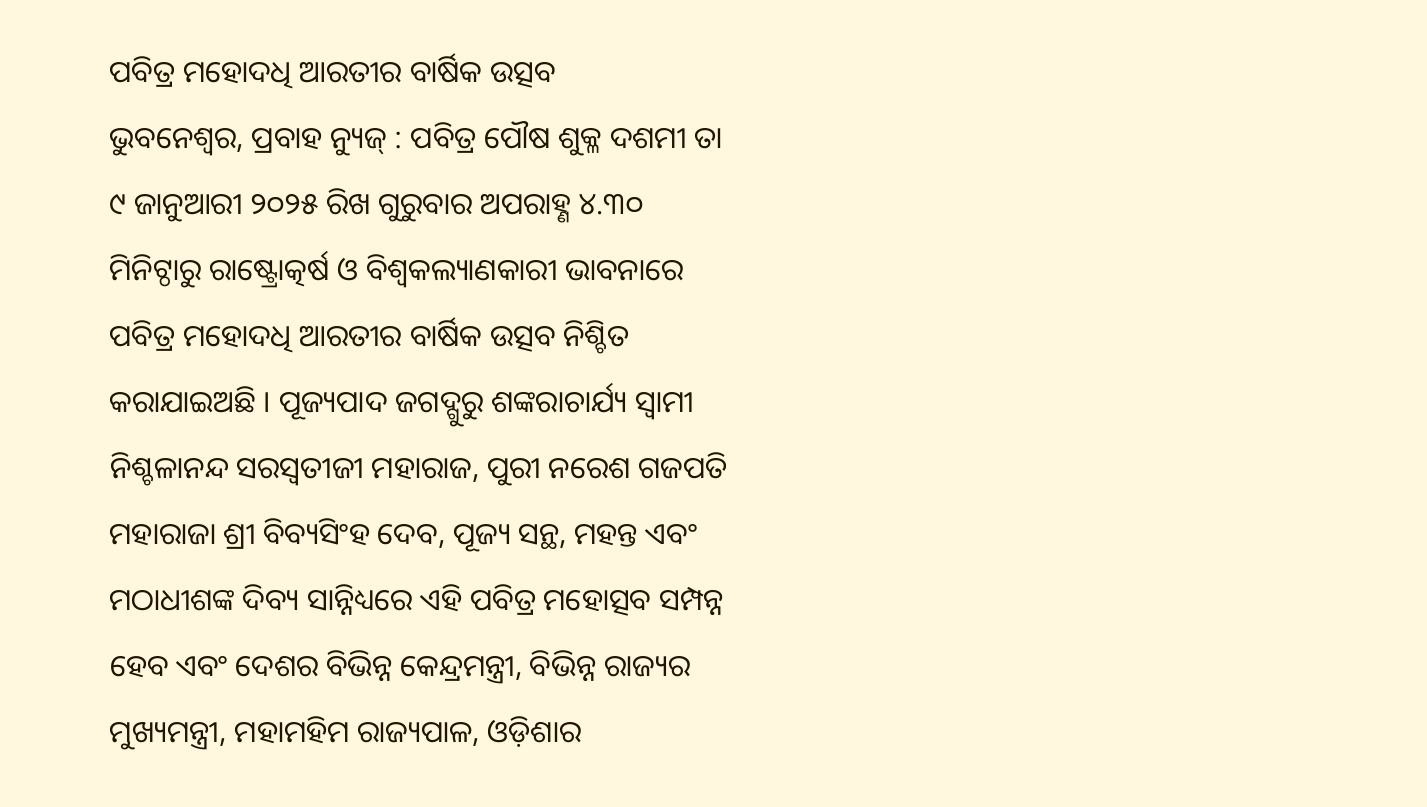ପବିତ୍ର ମହୋଦଧି ଆରତୀର ବାର୍ଷିକ ଉତ୍ସବ
ଭୁବନେଶ୍ୱର, ପ୍ରବାହ ନ୍ୟୁଜ୍ : ପବିତ୍ର ପୌଷ ଶୁକ୍ଳ ଦଶମୀ ତା ୯ ଜାନୁଆରୀ ୨୦୨୫ ରିଖ ଗୁରୁବାର ଅପରାହ୍ଣ ୪.୩୦ ମିନିଟ୍ଠାରୁ ରାଷ୍ଟ୍ରୋତ୍କର୍ଷ ଓ ବିଶ୍ଵକଲ୍ୟାଣକାରୀ ଭାବନାରେ ପବିତ୍ର ମହୋଦଧି ଆରତୀର ବାର୍ଷିକ ଉତ୍ସବ ନିଶ୍ଚିତ କରାଯାଇଅଛି । ପୂଜ୍ୟପାଦ ଜଗଦ୍ଗୁରୁ ଶଙ୍କରାଚାର୍ଯ୍ୟ ସ୍ଵାମୀ ନିଶ୍ଚଳାନନ୍ଦ ସରସ୍ଵତୀଜୀ ମହାରାଜ, ପୁରୀ ନରେଶ ଗଜପତି ମହାରାଜା ଶ୍ରୀ ବିବ୍ୟସିଂହ ଦେବ, ପୂଜ୍ୟ ସନ୍ଥ, ମହନ୍ତ ଏବଂ ମଠାଧୀଶଙ୍କ ଦିବ୍ୟ ସାନ୍ନିଧ୍ୟରେ ଏହି ପବିତ୍ର ମହୋତ୍ସବ ସମ୍ପନ୍ନ ହେବ ଏବଂ ଦେଶର ବିଭିନ୍ନ କେନ୍ଦ୍ରମନ୍ତ୍ରୀ, ବିଭିନ୍ନ ରାଜ୍ୟର ମୁଖ୍ୟମନ୍ତ୍ରୀ, ମହାମହିମ ରାଜ୍ୟପାଳ, ଓଡ଼ିଶାର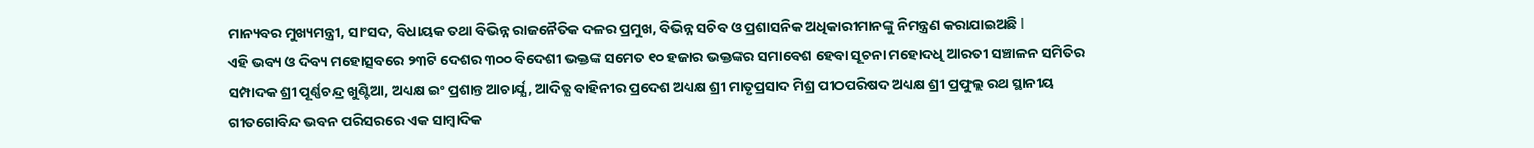ମାନ୍ୟବର ମୁଖ୍ୟମନ୍ତ୍ରୀ, ସାଂସଦ, ବିଧାୟକ ତଥା ବିଭିନ୍ନ ରାଜନୈତିକ ଦଳର ପ୍ରମୁଖ, ବିଭିନ୍ନ ସଚିବ ଓ ପ୍ରଶାସନିକ ଅଧିକାରୀମାନଙ୍କୁ ନିମନ୍ତ୍ରଣ କରାଯାଇଅଛି l
ଏହି ଭବ୍ୟ ଓ ଦିବ୍ୟ ମହୋତ୍ସବରେ ୨୩ଟି ଦେଶର ୩୦୦ ବିଦେଶୀ ଭକ୍ତଙ୍କ ସମେତ ୧୦ ହଜାର ଭକ୍ତଙ୍କର ସମାବେଶ ହେବା ସୂଚନା ମହୋଦଧି ଆରତୀ ସଞ୍ଚାଳନ ସମିତିର ସମ୍ପାଦକ ଶ୍ରୀ ପୂର୍ଣ୍ଣଚନ୍ଦ୍ର ଖୁଣ୍ଟିଆ, ଅଧ୍ୟକ୍ଷ ଇଂ ପ୍ରଶାନ୍ତ ଆଚାର୍ଯ୍ଯ, ଆଦିତ୍ଯ ବାହିନୀର ପ୍ରଦେଶ ଅଧ୍ୟକ୍ଷ ଶ୍ରୀ ମାତୃପ୍ରସାଦ ମିଶ୍ର ପୀଠପରିଷଦ ଅଧ୍ୟକ୍ଷ ଶ୍ରୀ ପ୍ରଫୁଲ୍ଲ ରଥ ସ୍ଥାନୀୟ ଗୀତଗୋବିନ୍ଦ ଭବନ ପରିସରରେ ଏକ ସାମ୍ବାଦିକ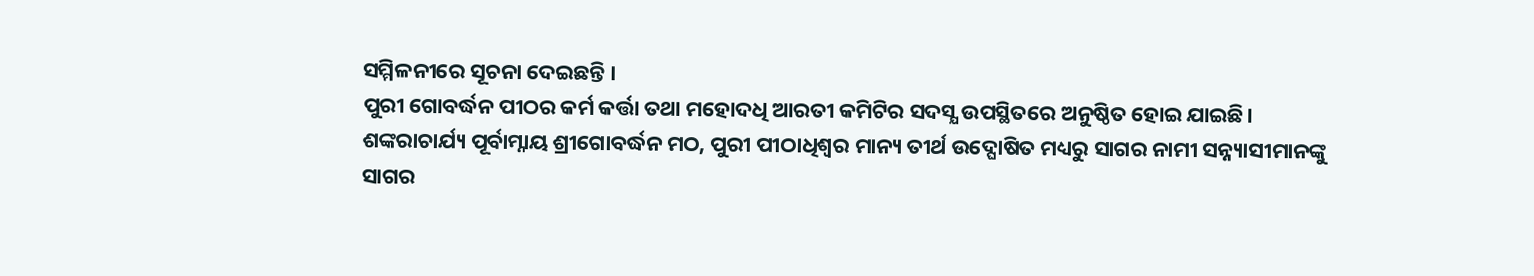ସମ୍ମିଳନୀରେ ସୂଚନା ଦେଇଛନ୍ତି ।
ପୁରୀ ଗୋବର୍ଦ୍ଧନ ପୀଠର କର୍ମ କର୍ତ୍ତା ତଥା ମହୋଦଧି ଆରତୀ କମିଟିର ସଦସ୍ଯ ଉପସ୍ଥିତରେ ଅନୁଷ୍ଠିତ ହୋଇ ଯାଇଛି।
ଶଙ୍କରାଚାର୍ଯ୍ୟ ପୂର୍ବାମ୍ନାୟ ଶ୍ରୀଗୋବର୍ଦ୍ଧନ ମଠ, ପୁରୀ ପୀଠାଧିଶ୍ଵର ମାନ୍ୟ ତୀର୍ଥ ଉଦ୍ଘୋଷିତ ମଧ୍ୟରୁ ସାଗର ନାମୀ ସନ୍ନ୍ୟାସୀମାନଙ୍କୁ ସାଗର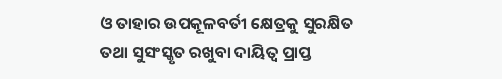ଓ ତାହାର ଉପକୂଳବର୍ତୀ କ୍ଷେତ୍ରକୁ ସୁରକ୍ଷିତ ତଥା ସୁସଂସ୍କୃତ ରଖୁବା ଦାୟିତ୍ଵ ପ୍ରାପ୍ତ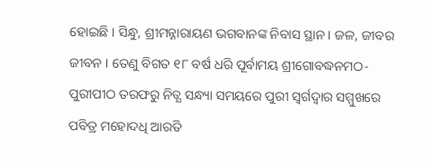ହୋଇଛି । ସିନ୍ଧୁ, ଶ୍ରୀମନ୍ନାରାୟଣ ଭଗବାନଙ୍କ ନିବାସ ସ୍ଥାନ । ଜଳ, ଜୀବର ଜୀବନ । ତେଣୁ ବିଗତ ୧୮ ବର୍ଷ ଧରି ପୂର୍ବାମୟ ଶ୍ରୀଗୋବଦ୍ଧନମଠ-ପୁରୀପୀଠ ତରଫରୁ ନିତ୍ଯ ସନ୍ଧ୍ୟା ସମୟରେ ପୁରୀ ସ୍ବର୍ଗଦ୍ବାର ସମ୍ମୁଖରେ ପବିତ୍ର ମହୋଦଧି ଆରତି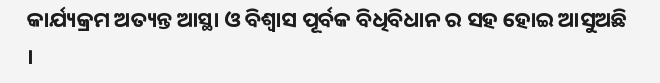କାର୍ଯ୍ୟକ୍ରମ ଅତ୍ୟନ୍ତ ଆସ୍ଥା ଓ ବିଶ୍ୱାସ ପୂର୍ବକ ବିଧିବିଧାନ ର ସହ ହୋଇ ଆସୁଅଛି ।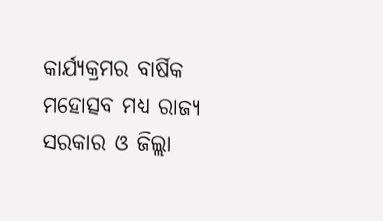କାର୍ଯ୍ୟକ୍ରମର ବାର୍ଷିକ ମହୋତ୍ସବ ମଧ୍ୟ ରାଜ୍ଯ ସରକାର ଓ ଜିଲ୍ଲା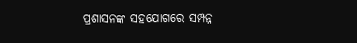ପ୍ରଶାସନଙ୍କ ସହଯୋଗରେ ସମ୍ପନ୍ନ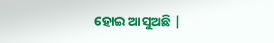ହୋଇ ଆସୁଅଛି |